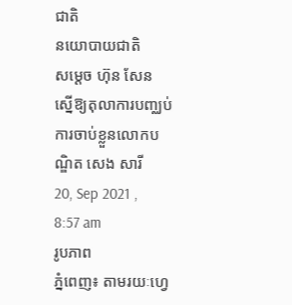ជាតិ
នយោបាយជាតិ
សម្ដេច ហ៊ុន សែន ស្នើឱ្យតុលាការបញ្ឈប់ការចាប់ខ្លួនលោកបណ្ឌិត សេង សារី
20, Sep 2021 , 8:57 am
រូបភាព
ភ្នំពេញ៖ តាមរយៈហ្វេ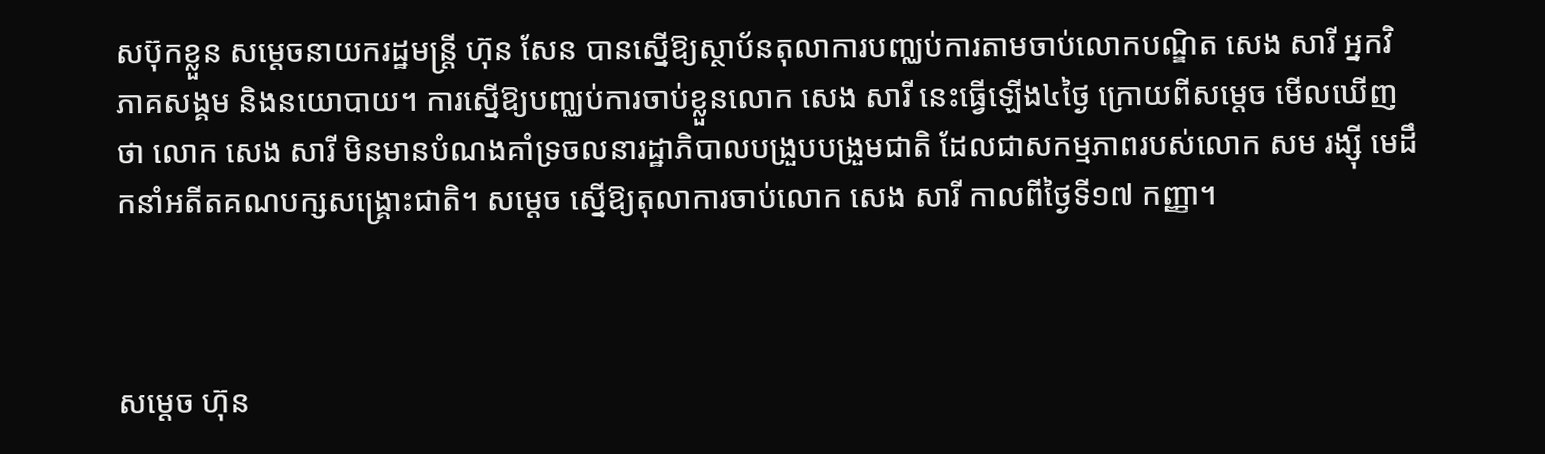សប៊ុកខ្លួន សម្ដេចនាយករដ្ឋមន្រ្តី ហ៊ុន សែន បានស្នើឱ្យស្ថាប័នតុលាការបញ្ឈប់ការតាមចាប់លោកបណ្ឌិត សេង សារី អ្នកវិភាគសង្គម និងនយោបាយ។ ការស្នើឱ្យបញ្ឈប់ការចាប់ខ្លួនលោក សេង សារី នេះធ្វើឡើង៤ថ្ងៃ ក្រោយពីសម្ដេច មើលឃើញថា លោក សេង សារី មិនមានបំណងគាំទ្រចលនារដ្ឋាភិបាលបង្រួបបង្រួមជាតិ ដែលជាសកម្មភាពរបស់លោក សម រង្ស៊ី មេដឹកនាំអតីតគណបក្សសង្គ្រោះជាតិ។ សម្ដេច ស្នើឱ្យតុលាការចាប់លោក សេង សារី កាលពីថ្ងៃទី១៧ កញ្ញា។



សម្ដេច ហ៊ុន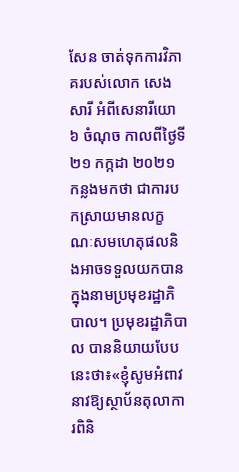សែន ចាត់ទុកការវិភាគរបស់លោក សេង សារី អំពីសេនារីយោ ៦ ចំណុច កាលពីថ្ងៃទី ២១ កក្កដា ២០២១ កន្លងមកថា ជាការបកស្រាយមានលក្ខណៈសមហេតុផលនិងអាចទទួលយកបានក្នុងនាមប្រមុខរដ្ឋាភិបាល។ ប្រមុខរដ្ឋាភិបាល បាននិយាយបែបនេះថា៖«ខ្ញុំសូមអំពាវនាវឱ្យស្ថាប័នតុលាការពិនិ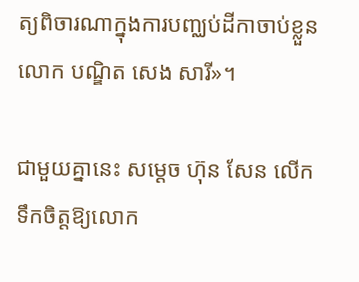ត្យពិចារណាក្នុងការបញ្ឈប់ដីកាចាប់ខ្លួនលោក បណ្ឌិត សេង សារី»។

ជាមួយគ្នានេះ សម្ដេច ហ៊ុន សែន លើកទឹកចិត្តឱ្យលោក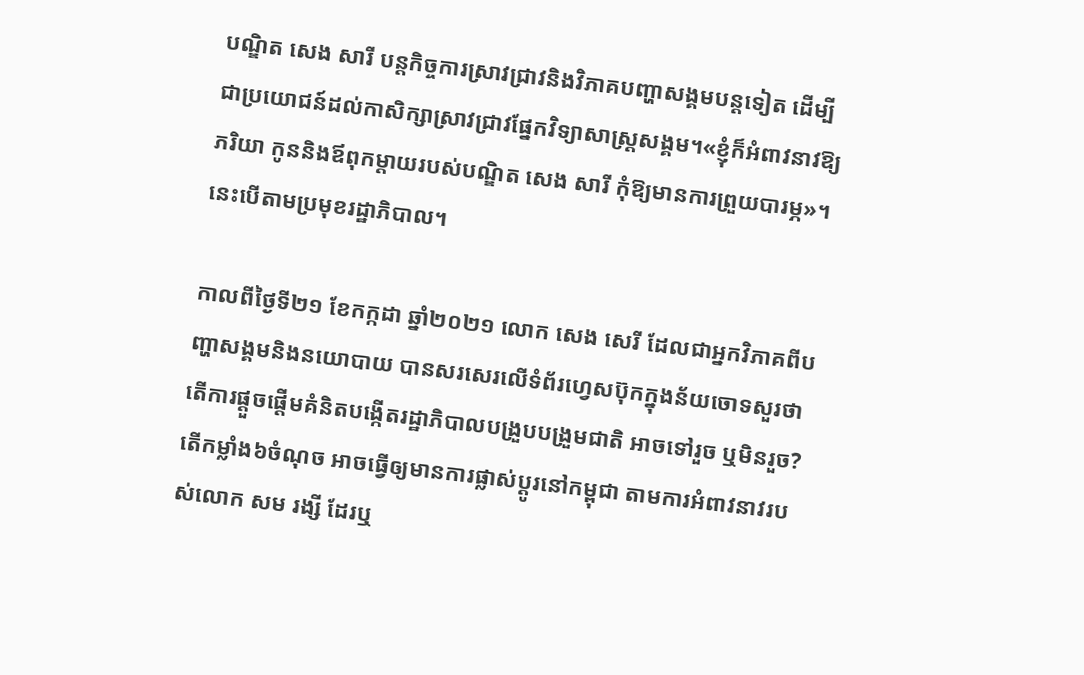បណ្ឌិត សេង សារី បន្តកិច្ចការស្រាវជ្រាវនិងវិភាគបញ្ហាសង្គមបន្តទៀត ដើម្បីជាប្រយោជន៍ដល់កាសិក្សាស្រាវជ្រាវផ្នែកវិទ្យាសាស្ត្រសង្គម។«ខ្ញុំក៏អំពាវនាវឱ្យភរិយា កូននិងឪពុកម្តាយរបស់បណ្ឌិត សេង សារី កុំឱ្យមានការព្រួយបារម្ភ»។ នេះបើតាមប្រមុខរដ្ឋាភិបាល។

កាលពីថ្ងៃទី២១ ខែកក្កដា ឆ្នាំ២០២១ លោក សេង សេរី ដែលជាអ្នកវិភាគពីបញ្ហាសង្គមនិងនយោបាយ បានសរសេរលើទំព័រហ្វេសប៊ុកក្នុងន័យចោទសួរថា តើការផ្តួចផ្តើមគំនិតបង្កើតរដ្ឋាភិបាលបង្រួបបង្រួមជាតិ អាចទៅរួច ឬមិនរួច? តើកម្លាំង៦ចំណុច អាចធ្វើឲ្យមានការផ្លាស់ប្តូរនៅកម្ពុជា តាមការអំពាវនាវរបស់លោក សម រង្សី ដែរឬ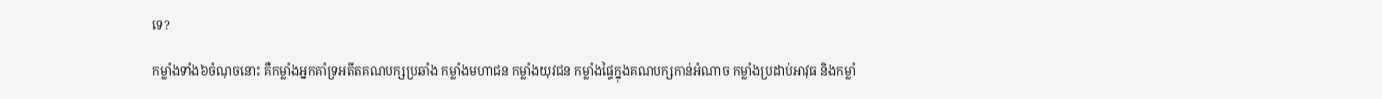ទេ?

កម្លាំងទាំង៦ចំណុចនោះ គឺកម្លាំងអ្នកគាំទ្រអតីតគណបក្សប្រឆាំង កម្លាំងមហាជន កម្លាំងយុវជន កម្លាំងផ្ទៃក្នុងគណបក្សកាន់អំណាច កម្លាំងប្រដាប់អាវុធ និងកម្លាំ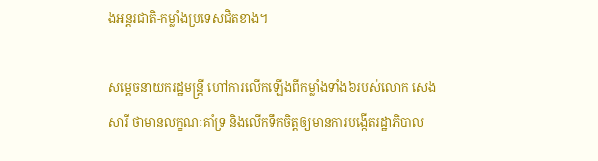ងអន្តរជាតិ-កម្លាំងប្រទេសជិតខាង។

សម្តេចនាយករដ្ឋមន្រ្តី ហៅការលើកឡើងពីកម្លាំងទាំង៦របស់លោក សេង សារី ថាមានលក្ខណៈគាំទ្រ និងលើកទឹកចិត្តឲ្យមានការបង្កើតរដ្ឋាភិបាល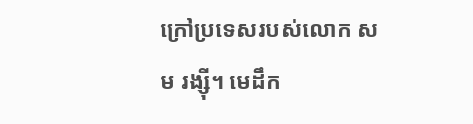ក្រៅប្រទេសរបស់លោក សម រង្ស៊ី។ មេដឹក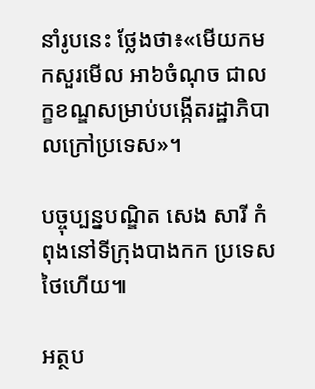នាំរូបនេះ ថ្លែងថា៖«មើយកមកសួរមើល អា៦ចំណុច ជាលក្ខខណ្ឌសម្រាប់បង្កើតរដ្ឋាភិបាលក្រៅប្រទេស»។

បច្ចុប្បន្នបណ្ឌិត សេង សារី កំពុងនៅទីក្រុងបាងកក ប្រទេសថៃហើយ៕

អត្ថប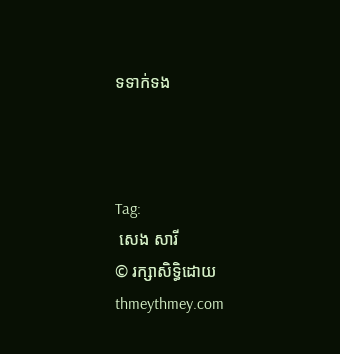ទទាក់ទង



Tag:
 សេង សារី
© រក្សាសិទ្ធិដោយ thmeythmey.com